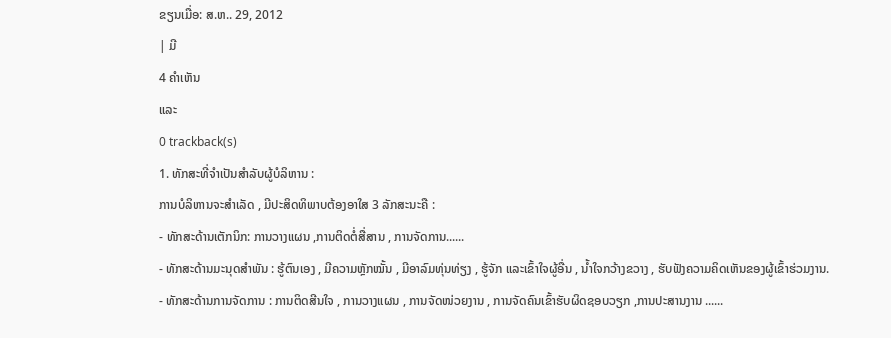ຂຽນເມື່ອ: ສ.ຫ.. 29, 2012
| ມີ
4 ຄຳເຫັນ
ແລະ
0 trackback(s)
1. ທັກສະທີ່ຈຳເປັນສຳລັບຜູ້ບໍລິຫານ :
ການບໍລິຫານຈະສຳເລັດ , ມີປະສິດທິພາບຕ້ອງອາໃສ 3 ລັກສະນະຄື :
- ທັກສະດ້ານເຕັກນິກ: ການວາງແຜນ ,ການຕິດຕໍ່ສື່ສານ , ການຈັດການ......
- ທັກສະດ້ານມະນຸດສຳພັນ : ຮູ້ຕົນເອງ , ມີຄວາມຫຼັກໝັ້ນ , ມີອາລົມທຸ່ນທ່ຽງ , ຮູ້ຈັກ ແລະເຂົ້າໃຈຜູ້ອື່ນ , ນ້ຳໃຈກວ້າງຂວາງ , ຮັບຟັງຄວາມຄິດເຫັນຂອງຜູ້ເຂົ້າຮ່ວມງານ.
- ທັກສະດ້ານການຈັດການ : ການຕິດສີນໃຈ , ການວາງແຜນ , ການຈັດໜ່ວຍງານ , ການຈັດຄົນເຂົ້າຮັບຜິດຊອບວຽກ ,ການປະສານງານ ......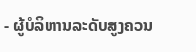- ຜູ້ບໍລິຫານລະດັບສູງຄວນ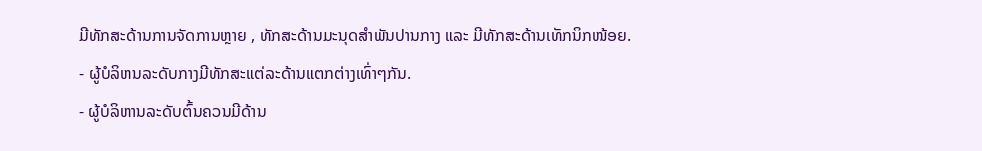ມີທັກສະດ້ານການຈັດການຫຼາຍ , ທັກສະດ້ານມະນຸດສຳພັນປານກາງ ແລະ ມີທັກສະດ້ານເທັກນິກໜ້ອຍ.
- ຜູ້ບໍລິຫນລະດັບກາງມີທັກສະແຕ່ລະດ້ານແຕກຕ່າງເທົ່າໆກັນ.
- ຜູ້ບໍລິຫານລະດັບຕົ້ນຄວນມີດ້ານ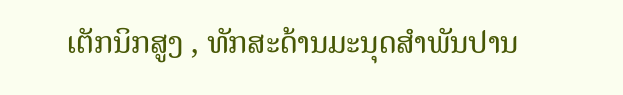ເຕັກນິກສູງ , ທັກສະດ້ານມະນຸດສຳພັນປານ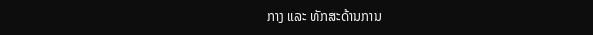ກາງ ແລະ ທັກສະດ້ານການ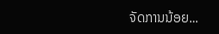ຈັດການນ້ອຍ...